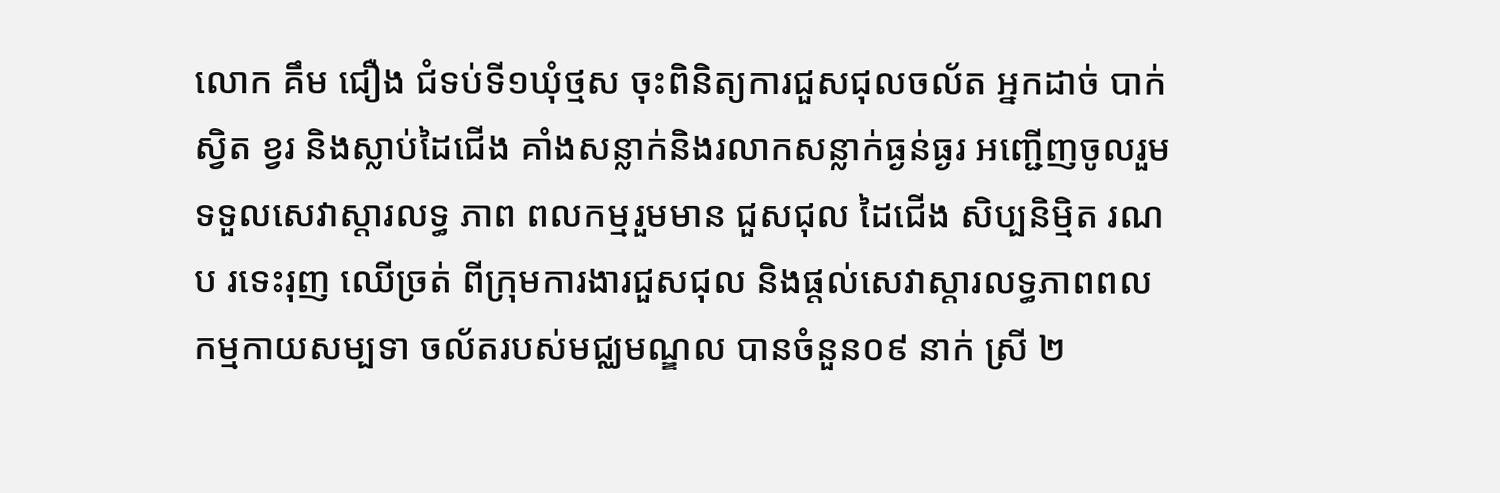លោក គឹម ជឿង ជំទប់ទី១ឃុំថ្មស ចុះពិនិត្យការជួសជុលចល័ត អ្នកដាច់ បាក់ ស្វិត ខ្វរ និងស្លាប់ដៃជើង គាំងសន្លាក់និងរលាកសន្លាក់ធ្ងន់ធ្ងរ អញ្ជើញចូលរួមទទួលសេវាស្តារលទ្ធ ភាព ពលកម្មរួមមាន ជួសជុល ដៃជើង សិប្បនិម្មិត រណប រទេះរុញ ឈើច្រត់ ពីក្រុមការងារជួសជុល និងផ្តល់សេវាស្តារលទ្ធភាពពលកម្មកាយសម្បទា ចល័តរបស់មជ្ឈមណ្ឌល បានចំនួន០៩ នាក់ ស្រី ២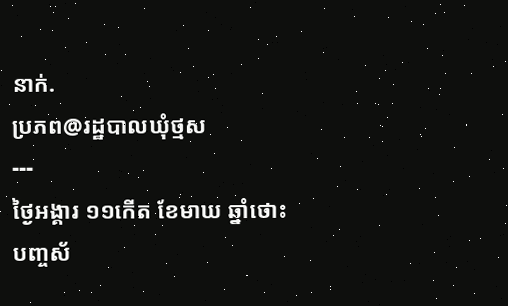នាក់.
ប្រភព@រដ្ឋបាលឃុំថ្មស
---
ថ្ងៃអង្គារ ១១កើត ខែមាឃ ឆ្នាំថោះ
បញ្ចស័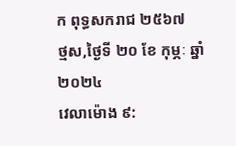ក ពុទ្ធសករាជ ២៥៦៧
ថ្មស,ថ្ងៃទី ២០ ខែ កុម្ភៈ ឆ្នាំ២០២៤
វេលាម៉ោង ៩: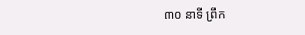៣០ នាទី ព្រឹក